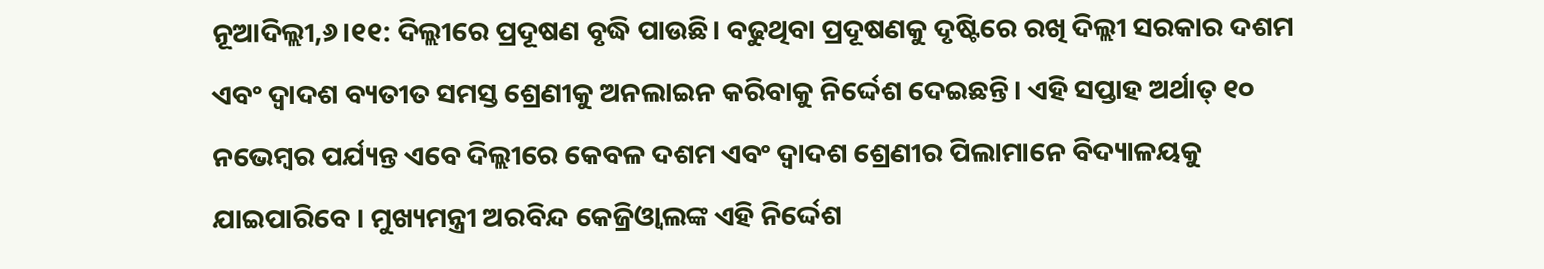ନୂଆଦିଲ୍ଲୀ,୬।୧୧: ଦିଲ୍ଲୀରେ ପ୍ରଦୂଷଣ ବୃଦ୍ଧି ପାଉଛି। ବଢୁଥିବା ପ୍ରଦୂଷଣକୁ ଦୃଷ୍ଟିରେ ରଖି ଦିଲ୍ଲୀ ସରକାର ଦଶମ ଏବଂ ଦ୍ୱାଦଶ ବ୍ୟତୀତ ସମସ୍ତ ଶ୍ରେଣୀକୁ ଅନଲାଇନ କରିବାକୁ ନିର୍ଦ୍ଦେଶ ଦେଇଛନ୍ତି। ଏହି ସପ୍ତାହ ଅର୍ଥାତ୍ ୧୦ ନଭେମ୍ବର ପର୍ଯ୍ୟନ୍ତ ଏବେ ଦିଲ୍ଲୀରେ କେବଳ ଦଶମ ଏବଂ ଦ୍ୱାଦଶ ଶ୍ରେଣୀର ପିଲାମାନେ ବିଦ୍ୟାଳୟକୁ ଯାଇପାରିବେ । ମୁଖ୍ୟମନ୍ତ୍ରୀ ଅରବିନ୍ଦ କେଜ୍ରିଓ୍ବାଲଙ୍କ ଏହି ନିର୍ଦ୍ଦେଶ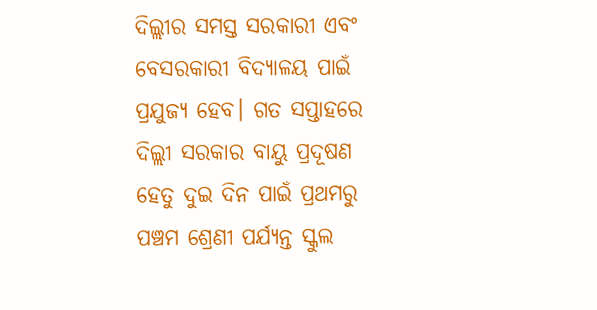ଦିଲ୍ଲୀର ସମସ୍ତ ସରକାରୀ ଏବଂ ବେସରକାରୀ ବିଦ୍ୟାଳୟ ପାଇଁ ପ୍ରଯୁଜ୍ୟ ହେବ। ଗତ ସପ୍ତାହରେ ଦିଲ୍ଲୀ ସରକାର ବାୟୁ ପ୍ରଦୂଷଣ ହେତୁ ଦୁଇ ଦିନ ପାଇଁ ପ୍ରଥମରୁ ପଞ୍ଚମ ଶ୍ରେଣୀ ପର୍ଯ୍ୟନ୍ତ ସ୍କୁଲ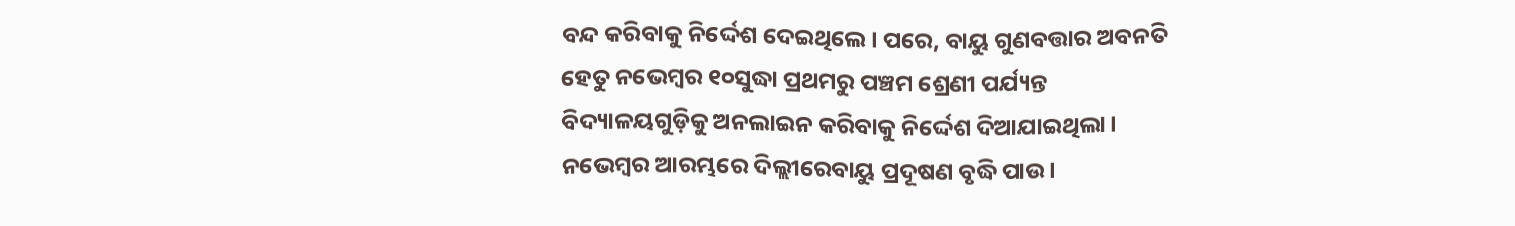ବନ୍ଦ କରିବାକୁ ନିର୍ଦ୍ଦେଶ ଦେଇଥିଲେ। ପରେ, ବାୟୁ ଗୁଣବତ୍ତାର ଅବନତି ହେତୁ ନଭେମ୍ବର ୧୦ସୁଦ୍ଧା ପ୍ରଥମରୁ ପଞ୍ଚମ ଶ୍ରେଣୀ ପର୍ଯ୍ୟନ୍ତ ବିଦ୍ୟାଳୟଗୁଡ଼ିକୁ ଅନଲାଇନ କରିବାକୁ ନିର୍ଦ୍ଦେଶ ଦିଆଯାଇଥିଲା। ନଭେମ୍ବର ଆରମ୍ଭରେ ଦିଲ୍ଲୀରେବାୟୁ ପ୍ରଦୂଷଣ ବୃଦ୍ଧି ପାଉ।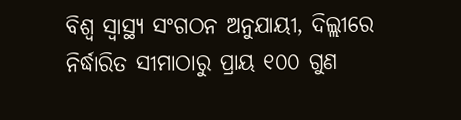ବିଶ୍ୱ ସ୍ବାସ୍ଥ୍ୟ ସଂଗଠନ ଅନୁଯାୟୀ, ଦିଲ୍ଲୀରେ ନିର୍ଦ୍ଧାରିତ ସୀମାଠାରୁ ପ୍ରାୟ ୧୦୦ ଗୁଣ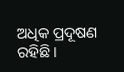ଅଧିକ ପ୍ରଦୂଷଣ ରହିଛି।